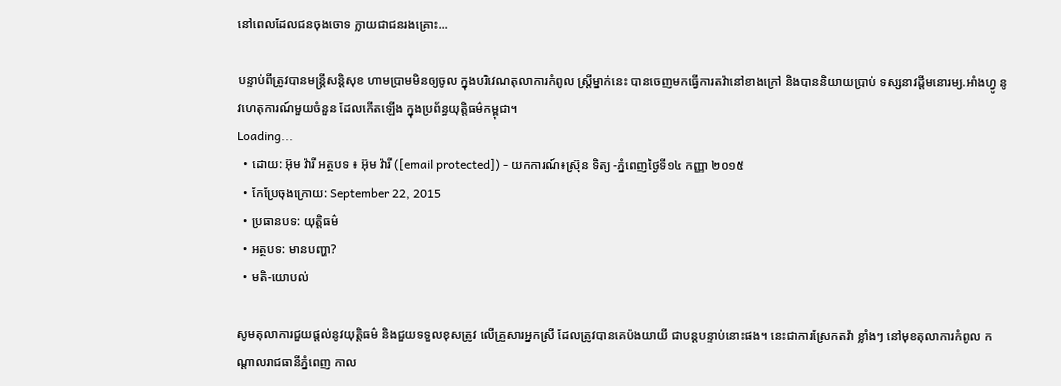នៅពេលដែលជនចុងចោទ ក្លាយជាជនរងគ្រោះ...

បន្ទាប់ពីត្រូវបានមន្ត្រីសន្តិសុខ ហាមប្រាមមិនឲ្យចូល ក្នុងបរិវេណតុលាការកំពូល ស្ត្រីម្នាក់នេះ បានចេញមកធ្វើការតវ៉ានៅខាងក្រៅ និងបាននិយាយប្រាប់ ទស្សនាវដ្ដីមនោរម្យ.អាំងហ្វូ នូវហេតុការណ៍មួយចំនួន ដែលកើតឡើង ក្នុងប្រព័ន្ធយុត្តិធម៌កម្ពុជា។
Loading...
  • ដោយ: អ៊ុម វ៉ារី អត្ថបទ ៖ អ៊ុម វ៉ារី ([email protected]) - យកការណ៍៖ស្រ៊ុន ទិត្យ -ភ្នំពេញថ្ងៃទី១៤ កញ្ញា ២០១៥
  • កែប្រែចុងក្រោយ: September 22, 2015
  • ប្រធានបទ: យុត្តិធម៌
  • អត្ថបទ: មានបញ្ហា?
  • មតិ-យោបល់

សូមតុលាការជួយផ្តល់នូវយុត្តិធម៌ និងជួយទទួលខុសត្រូវ លើគ្រួសារអ្នកស្រី ដែលត្រូវបានគេប៉ងយាយី ជាបន្តបន្ទាប់នោះផង។ នេះជាការស្រែកតវ៉ា ខ្លាំងៗ នៅមុខតុលាការកំពូល កណ្ដាលរាជធានីភ្នំពេញ កាល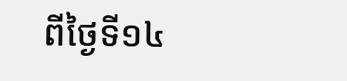ពីថ្ងៃទី១៤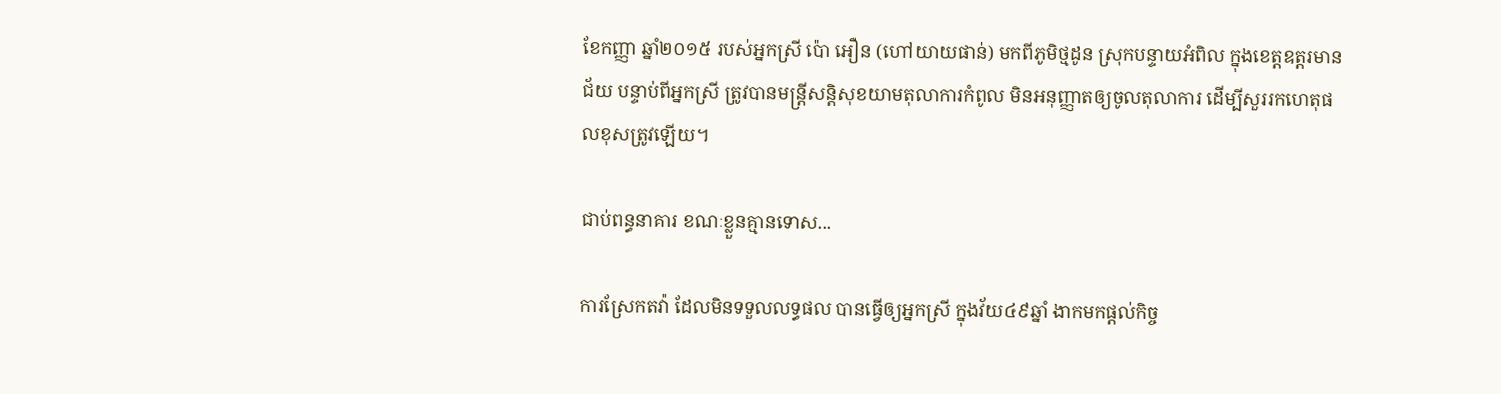ខែកញ្ញា ឆ្នាំ២០១៥ របស់អ្នកស្រី ប៉ោ អឿន (ហៅយាយផាន់) មកពីភូមិថ្មដូន ស្រុកបន្ទាយអំពិល ក្នុងខេត្តឧត្ដរមានជ័យ បន្ទាប់ពីអ្នកស្រី ត្រូវបានមន្ត្រីសន្តិសុខយាមតុលាការកំពូល មិនអនុញ្ញាតឲ្យចូលតុលាការ ដើម្បីសួររកហេតុផលខុសត្រូវឡើយ។

ជាប់ពន្ធនាគារ ខណៈខ្លួនគ្មានទោស...

ការស្រែកតវ៉ា ដែលមិនទទួលលទ្ធផល បានធ្វើឲ្យអ្នកស្រី ក្នុងវ័យ៤៩ឆ្នាំ ងាកមកផ្ដល់កិច្ច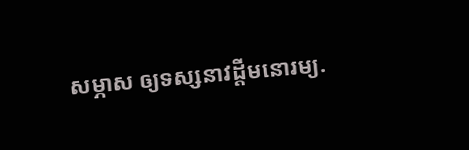សម្ភាស ឲ្យទស្សនាវដ្តីមនោរម្យ.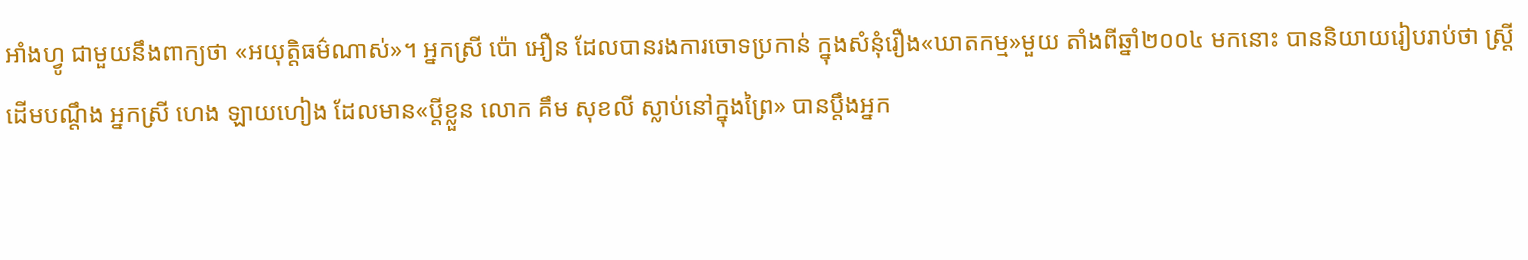អាំងហ្វូ ជាមួយនឹងពាក្យថា «អយុត្តិធម៌ណាស់»។ អ្នកស្រី ប៉ោ អឿន ដែលបានរងការចោទប្រកាន់ ក្នុងសំនុំរឿង«ឃាតកម្ម»មួយ តាំងពីឆ្នាំ២០០៤ មកនោះ បាននិយាយរៀបរាប់ថា ស្ត្រីដើមបណ្តឹង អ្នកស្រី ហេង ឡាយហៀង ដែលមាន«ប្តីខ្លួន លោក គឹម សុខលី ស្លាប់នៅក្នុងព្រៃ» បានប្តឹងអ្នក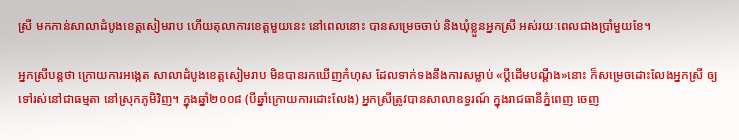ស្រី មកកាន់សាលាដំបូងខេត្តសៀមរាប ហើយតុលាការខេត្តមួយនេះ នៅពេលនោះ បានសម្រេចចាប់ និងឃុំខ្លួនអ្នកស្រី អស់រយៈពេលជាងប្រាំមួយខែ។

អ្នកស្រីបន្តថា ក្រោយការអង្កេត សាលាដំបូងខេត្តសៀមរាប មិនបានរកឃើញកំហុស ដែលទាក់ទងនឹងការសម្លាប់ «ប្ដីដើមបណ្ដឹង»នោះ ក៏សម្រេចដោះលែងអ្នកស្រី ឲ្យទៅរស់នៅជាធម្មតា នៅស្រុកភូមិវិញ។ ក្នុងឆ្នាំ២០០៨ (បីឆ្នាំក្រោយការដោះលែង) អ្នកស្រីត្រូវបានសាលាឧទ្ធរណ៍ ក្នុងរាជធានីភ្នំពេញ ចេញ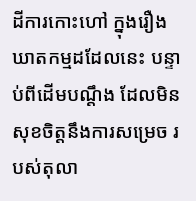ដីការកោះហៅ ក្នុងរឿងឃាតកម្មដដែលនេះ បន្ទាប់ពីដើមបណ្តឹង ដែលមិនសុខចិត្តនឹងការសម្រេច របស់តុលា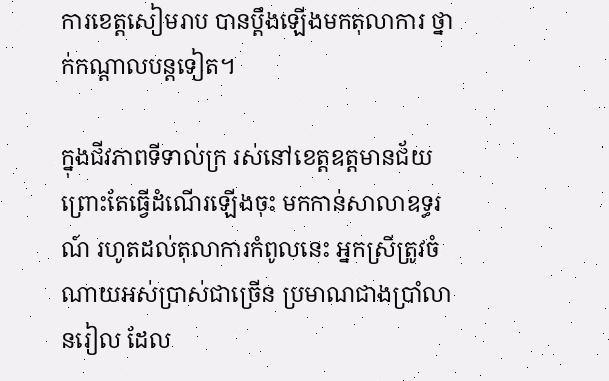ការខេត្តសៀមរាប បានប្ដឹងឡើងមកតុលាការ ថ្នាក់កណ្ដាលបន្តទៀត។

ក្នុងជីវភាពទីទាល់ក្រ រស់នៅខេត្តឧត្តមានជ័យ ព្រោះតែធ្វើដំណើរឡើងចុះ មកកាន់សាលាឧទ្ធរណ៍ រហូតដល់តុលាការកំពូលនេះ អ្នកស្រីត្រូវចំណាយអស់ប្រាស់ជាច្រើន ប្រមាណជាងប្រាំលានរៀល ដែល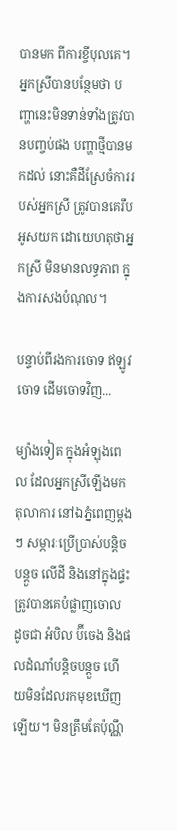បានមក ពីការខ្ចីបុលគេ។ អ្នកស្រីបានបន្ថែមថា បញ្ហានេះមិនទាន់ទាំងត្រូវបានបញ្ចប់ផង បញ្ហាថ្មីបានមកដល់ នោះគឺដីស្រែចំការរបស់អ្នកស្រី ត្រូវបានគេរឹបអូសយក ដោយេហតុថាអ្នកស្រី មិនមានលទ្ធភាព ក្នុងការសងបំណុល។

បន្ទាប់ពីរងការចោទ ឥឡូវចោទ ដើមចោទវិញ...

ម្យ៉ាងទៀត ក្នុងអំឡុងពេល ដែលអ្នកស្រីឡើងមកតុលាការ នៅឯភ្នំពេញម្តងៗ សម្ភារៈប្រើប្រាស់បន្តិចបន្តួច លើដី និងនៅក្នុងផ្ទះ ត្រូវបានគេបំផ្លាញចោល ដូចជា អំបិល ប៊ីចេង និងផលដំណាំបន្តិចបន្តួច ហើយមិនដែលរកមុខឃើញឡើយ។ មិនត្រឹមតែប៉ុណ្ណឹ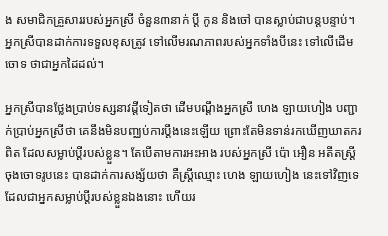ង សមាជិកគ្រួសាររបស់អ្នកស្រី ចំនួន៣នាក់ ប្ដី កូន និងចៅ បានស្លាប់ជាបន្តបន្ទាប់។ អ្នកស្រីបានដាក់ការទទួលខុសត្រូវ ទៅលើមរណភាពរបស់អ្នកទាំងបីនេះ ទៅលើដើមចោទ ថាជាអ្នកដៃដល់។

អ្នកស្រីបានថ្លែងប្រាប់ទស្សនាវដ្តីទៀតថា ដើមបណ្តឹងអ្នកស្រី ហេង ឡាយហៀង បញ្ជាក់ប្រាប់អ្នកស្រីថា គេនឹងមិនបញ្ឈប់ការប្តឹងនេះឡើយ ព្រោះតែមិនទាន់រកឃើញឃាតករពិត ដែលសម្លាប់ប្តីរបស់ខ្លួន។ តែបើតាមការអះអាង របស់អ្នកស្រី ប៉ោ អឿន អតីតស្ត្រីចុងចោទរូបនេះ បានដាក់ការសង្ស័យថា គឺស្រ្តីឈ្មោះ ហេង ឡាយហៀង នេះទៅវិញទេ ដែលជាអ្នកសម្លាប់ប្តីរបស់ខ្លួនឯងនោះ ហើយរ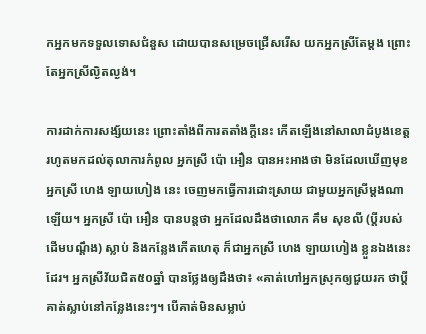កអ្នកមកទទួលទោសជំនួស ដោយបានសម្រេចជ្រើសរើស យកអ្នកស្រីតែម្តង ព្រោះតែអ្នកស្រីល្ងិតល្ងង់។

ការដាក់ការសង្ស័យនេះ ព្រោះតាំងពីការតតាំងក្តីនេះ កើតឡើងនៅសាលាដំបូងខេត្ត រហូតមកដល់តុលាការកំពូល អ្នកស្រី ប៉ោ អឿន បានអះអាងថា មិនដែលឃើញមុខ អ្នកស្រី ហេង ឡាយហៀង នេះ ចេញមកធ្វើការដោះស្រាយ ជាមួយអ្នកស្រីម្ដងណាឡើយ។ អ្នកស្រី ប៉ោ អឿន បានបន្តថា អ្នកដែលដឹងថាលោក គឹម សុខលី (ប្ដីរបស់ដើមបណ្ដឹង) ស្លាប់ និងកន្លែងកើតហេតុ ក៏ជាអ្នកស្រី ហេង ឡាយហៀង ខ្លួនឯងនេះដែរ។ អ្នកស្រីវ័យជិត៥០ឆ្នាំ បានថ្លែងឲ្យដឹងថា៖ «គាត់ហៅអ្នកស្រុកឲ្យជួយរក ថាប្តីគាត់ស្លាប់នៅកន្លែងនេះៗ។ បើគាត់មិនសម្លាប់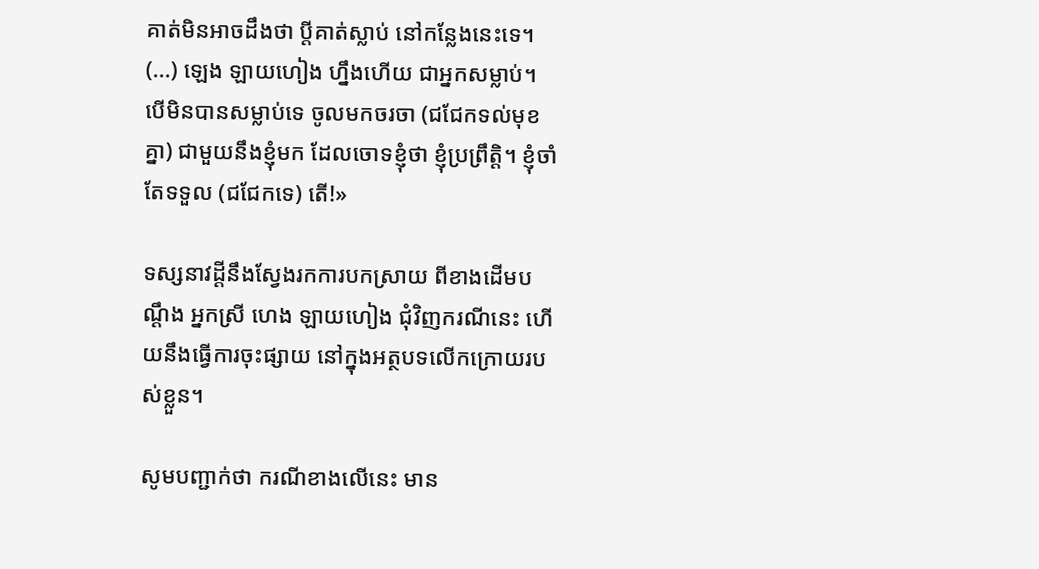គាត់មិនអាចដឹងថា ប្តីគាត់ស្លាប់ នៅកន្លែងនេះទេ។ (...) ឡេង ឡាយហៀង ហ្នឹងហើយ ជាអ្នកសម្លាប់។ បើមិនបានសម្លាប់ទេ ចូលមកចរចា (ជជែកទល់មុខគ្នា) ជាមួយនឹងខ្ញុំមក ដែលចោទខ្ញុំថា ខ្ញុំប្រព្រឹត្តិ។ ខ្ញុំចាំតែទទួល (ជជែកទេ) តើ!»

ទស្សនាវដ្ដីនឹងស្វែងរកការបកស្រាយ ពីខាងដើមបណ្ដឹង អ្នកស្រី ហេង ឡាយហៀង ជុំវិញករណីនេះ ហើយនឹងធ្វើការចុះផ្សាយ នៅក្នុងអត្ថបទលើកក្រោយរបស់ខ្លួន។

សូមបញ្ជាក់ថា ករណីខាងលើនេះ មាន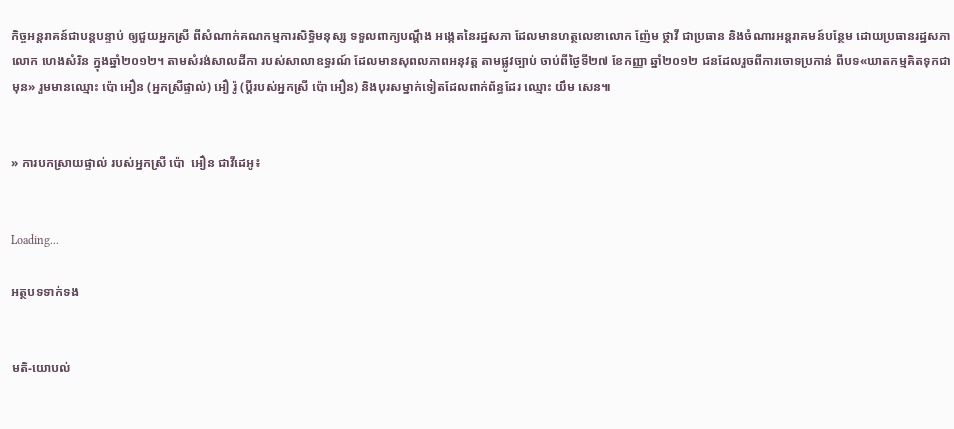កិច្ចអន្តរាគន៍ជាបន្តបន្ទាប់ ឲ្យជួយអ្នកស្រី ពីសំណាក់គណកម្មការសិទ្ធិមនុស្ស ទទួលពាក្យបណ្តឹង អង្កេតនៃរដ្ឋសភា ដែលមានហត្ថលេខាលោក ញ៉ែម ថ្ថាវី ជាប្រធាន និងចំណារអន្តរាគមន៍បន្ថែម ដោយប្រធានរដ្ឋសភា លោក ហេងសំរិន ក្នុងឆ្នាំ២០១២។ តាមសំរង់សាលដីកា របស់សាលាឧទ្ធរណ៍ ដែលមានសុពលភាពអនុវត្ត តាមផ្លូវច្បាប់ ចាប់ពីថ្ងៃទី២៧ ខែកញ្ញា ឆ្នាំ២០១២ ជនដែលរួចពីការចោទប្រកាន់ ពីបទ«ឃាតកម្មគិតទុកជាមុន» រួមមានឈ្មោះ ប៉ោ អឿន (អ្នកស្រីផ្ទាល់) អឿ រ៉ូ (ប្ដីរបស់អ្នកស្រី ប៉ោ អឿន) និងបុរសម្នាក់ទៀតដែលពាក់ព័ន្ធដែរ ឈ្មោះ យឹម សេន៕


» ការបកស្រាយផ្ទាល់ របស់អ្នកស្រី ប៉ោ  អឿន ជាវីដេអូ៖


Loading...

អត្ថបទទាក់ទង


មតិ-យោបល់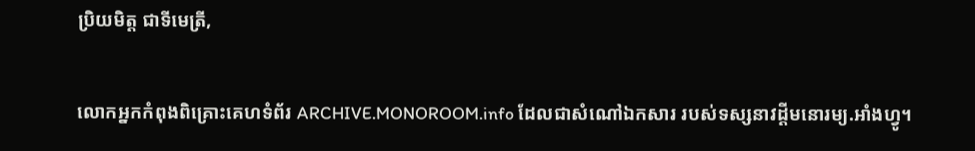ប្រិយមិត្ត ជាទីមេត្រី,

លោកអ្នកកំពុងពិគ្រោះគេហទំព័រ ARCHIVE.MONOROOM.info ដែលជាសំណៅឯកសារ របស់ទស្សនាវដ្ដីមនោរម្យ.អាំងហ្វូ។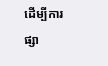ដើម្បីការផ្សា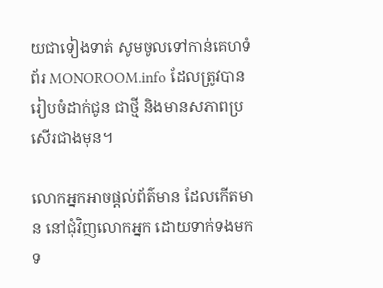យជាទៀងទាត់ សូមចូលទៅកាន់គេហទំព័រ MONOROOM.info ដែលត្រូវបានរៀបចំដាក់ជូន ជាថ្មី និងមានសភាពប្រសើរជាងមុន។

លោកអ្នកអាចផ្ដល់ព័ត៌មាន ដែលកើតមាន នៅជុំវិញលោកអ្នក ដោយទាក់ទងមកទ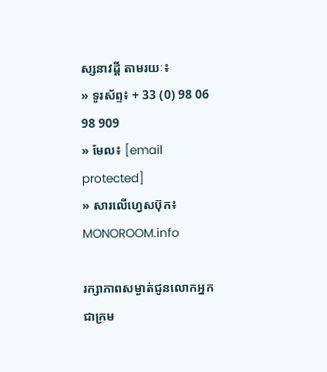ស្សនាវដ្ដី តាមរយៈ៖
» ទូរស័ព្ទ៖ + 33 (0) 98 06 98 909
» មែល៖ [email protected]
» សារលើហ្វេសប៊ុក៖ MONOROOM.info

រក្សាភាពសម្ងាត់ជូនលោកអ្នក ជាក្រម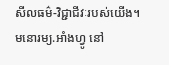សីលធម៌-វិជ្ជាជីវៈរបស់យើង។ មនោរម្យ.អាំងហ្វូ នៅ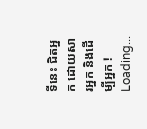ទីនេះ ជិតអ្នក ដោយសារអ្នក និងដើម្បីអ្នក !
Loading...